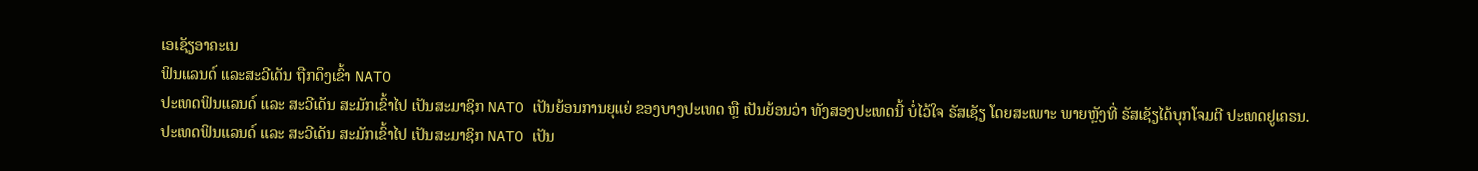ເອເຊັຽອາຄະເນ
ຟິນແລນດ໌ ແລະສະວີເດັນ ຖືກດຶງເຂົ້າ NATO
ປະເທດຟິນແລນດ໌ ແລະ ສະວີເດັນ ສະມັກເຂົ້າໄປ ເປັນສະມາຊິກ NATO ເປັນຍ້ອນການຍຸແຍ່ ຂອງບາງປະເທດ ຫຼື ເປັນຍ້ອນວ່າ ທັງສອງປະເທດນີ້ ບໍ່ໄວ້ໃຈ ຣັສເຊັຽ ໂດຍສະເພາະ ພາຍຫຼັງທີ່ ຣັສເຊັຽໄດ້ບຸກໂຈມຕີ ປະເທດຢູເຄຣນ.
ປະເທດຟິນແລນດ໌ ແລະ ສະວີເດັນ ສະມັກເຂົ້າໄປ ເປັນສະມາຊິກ NATO ເປັນ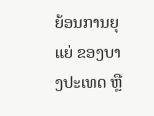ຍ້ອນການຍຸແຍ່ ຂອງບາງປະເທດ ຫຼື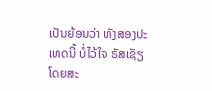ເປັນຍ້ອນວ່າ ທັງສອງປະເທດນີ້ ບໍ່ໄວ້ໃຈ ຣັສເຊັຽ ໂດຍສະ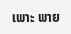ເພາະ ພາຍ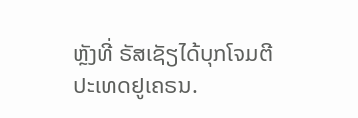ຫຼັງທີ່ ຣັສເຊັຽໄດ້ບຸກໂຈມຕີ ປະເທດຢູເຄຣນ.